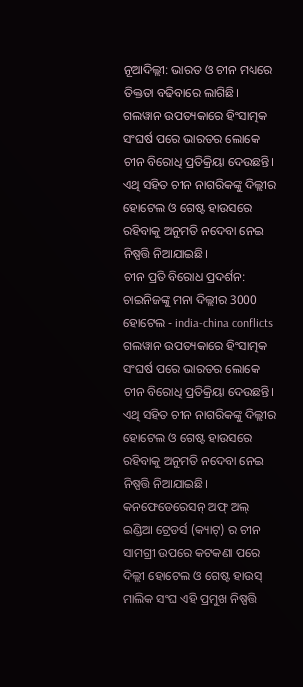ନୂଆଦିଲ୍ଲୀ: ଭାରତ ଓ ଚୀନ ମଧ୍ୟରେ ତିକ୍ତତା ବଢିବାରେ ଲାଗିଛି। ଗଲୱାନ ଉପତ୍ୟକାରେ ହିଂସାତ୍ମକ ସଂଘର୍ଷ ପରେ ଭାରତର ଲୋକେ ଚୀନ ବିରୋଧି ପ୍ରତିକ୍ରିୟା ଦେଉଛନ୍ତି। ଏଥି ସହିତ ଚୀନ ନାଗରିକଙ୍କୁ ଦିଲ୍ଲୀର ହୋଟେଲ ଓ ଗେଷ୍ଟ ହାଉସରେ ରହିବାକୁ ଅନୁମତି ନଦେବା ନେଇ ନିଷ୍ପତ୍ତି ନିଆଯାଇଛି।
ଚୀନ ପ୍ରତି ବିରୋଧ ପ୍ରଦର୍ଶନ: ଚାଇନିଜଙ୍କୁ ମନା ଦିଲ୍ଲୀର 3000 ହୋଟେଲ - india-china conflicts
ଗଲୱାନ ଉପତ୍ୟକାରେ ହିଂସାତ୍ମକ ସଂଘର୍ଷ ପରେ ଭାରତର ଲୋକେ ଚୀନ ବିରୋଧି ପ୍ରତିକ୍ରିୟା ଦେଉଛନ୍ତି। ଏଥି ସହିତ ଚୀନ ନାଗରିକଙ୍କୁ ଦିଲ୍ଲୀର ହୋଟେଲ ଓ ଗେଷ୍ଟ ହାଉସରେ ରହିବାକୁ ଅନୁମତି ନଦେବା ନେଇ ନିଷ୍ପତ୍ତି ନିଆଯାଇଛି।
କନଫେଡେରେସନ୍ ଅଫ୍ ଅଲ୍ ଇଣ୍ଡିଆ ଟ୍ରେଡର୍ସ (କ୍ୟାଟ୍) ର ଚୀନ ସାମଗ୍ରୀ ଉପରେ କଟକଣା ପରେ ଦିଲ୍ଲୀ ହୋଟେଲ ଓ ଗେଷ୍ଟ ହାଉସ୍ ମାଲିକ ସଂଘ ଏହି ପ୍ରମୁଖ ନିଷ୍ପତ୍ତି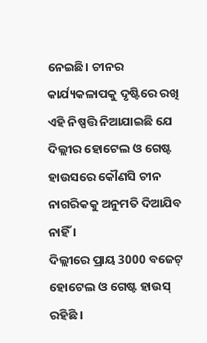ନେଇଛି। ଚୀନର କାର୍ଯ୍ୟକଳାପକୁ ଦୃଷ୍ଟିରେ ରଖି ଏହି ନିଷ୍ପତ୍ତି ନିଆଯାଇଛି ଯେ ଦିଲ୍ଲୀର ହୋଟେଲ ଓ ଗେଷ୍ଟ ହାଉସରେ କୌଣସି ଚୀନ ନାଗରିକକୁ ଅନୁମତି ଦିଆଯିବ ନାହିଁ ।
ଦିଲ୍ଲୀରେ ପ୍ରାୟ 3000 ବଜେଟ୍ ହୋଟେଲ ଓ ଗେଷ୍ଟ ହାଉସ୍ ରହିଛି ।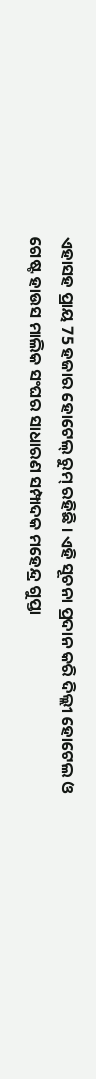ଏହାସହ ପ୍ରାୟ 75 ହଜାର ହୋଟେଲ୍ ରୁମ୍ ରହିଛି । ଏହି ସୂଚନା ପ୍ରଦାନ କରି ଦିଲ୍ଲୀ ହୋଟେଲ ଓ ଗେଷ୍ଟ ହାଉସ ମାଲିକ ସଂଘର ସାଧାରଣ ସମ୍ପାଦକ ମହେନ୍ଦ୍ର ଗୁପ୍ତା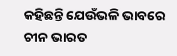କହିଛନ୍ତି ଯେଉଁଭଳି ଭାବରେ ଚୀନ ଭାରତ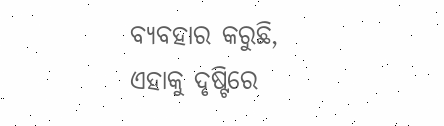ବ୍ୟବହାର କରୁଛି, ଏହାକୁ ଦୃଷ୍ଟିରେ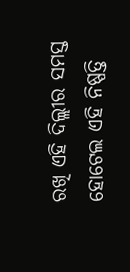ରଖି ଏହି ଦିଲ୍ଲୀର ସମସ୍ତ ହୋଟେଲ ଏହି ନିଷ୍ପତ୍ତି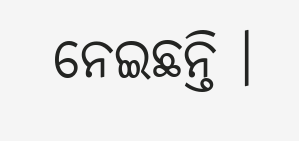ନେଇଛନ୍ତି ।